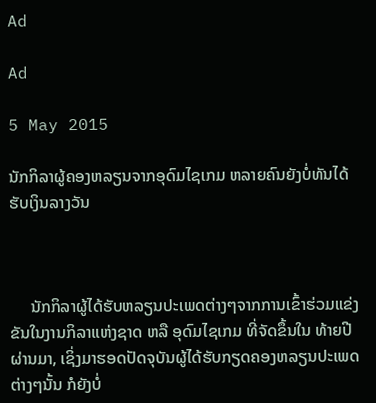Ad

Ad

5 May 2015

ນັກກິລາຜູ້ຄອງຫລຽນຈາກອຸດົມໄຊເກມ ຫລາຍຄົນຍັງບໍ່ທັນໄດ້ຮັບເງິນລາງວັນ



     ນັກກິລາຜູ້ໄດ້ຮັບຫລຽນປະເພດຕ່າງໆຈາກການເຂົ້າຮ່ວມແຂ່ງ ຂັນໃນງານກິລາແຫ່ງຊາດ ຫລື ອຸດົມໄຊເກມ ທີ່ຈັດຂຶ້ນໃນ ທ້າຍປີ ຜ່ານມາ, ເຊິ່ງມາຮອດປັດຈຸບັນຜູ້ໄດ້ຮັບກຽດຄອງຫລຽນປະເພດ ຕ່າງໆນັ້ນ ກໍຍັງບໍ່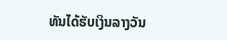ທັນໄດ້ຮັບເງິນລາງວັນ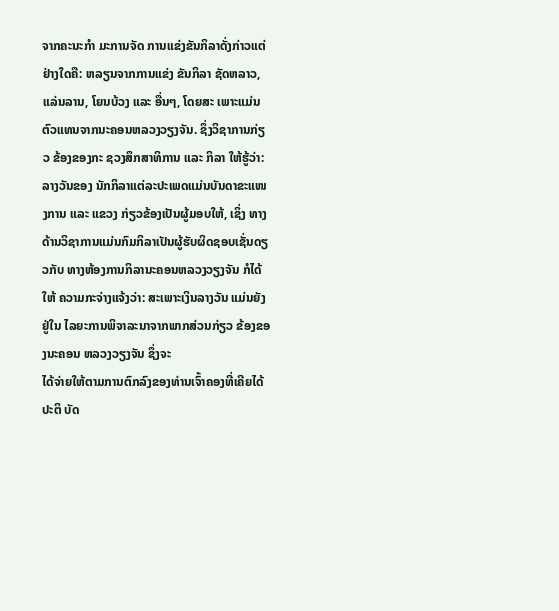ຈາກຄະນະກຳ ມະການຈັດ ການແຂ່ງຂັນກິລາດັ່ງກ່າວແຕ່ຢ່າງໃດຄື: ຫລຽນຈາກການແຂ່ງ ຂັນກິລາ ຊັດຫລາວ, ແລ່ນລານ, ໂຍນບ້ວງ ແລະ ອື່ນໆ, ໂດຍສະ ເພາະແມ່ນຕົວແທນຈາກນະຄອນຫລວງວຽງຈັນ. ຊຶ່ງວິຊາການກ່ຽວ ຂ້ອງຂອງກະ ຊວງສຶກສາທິການ ແລະ ກິລາ ໃຫ້ຮູ້ວ່າ: ລາງວັນຂອງ ນັກກິລາແຕ່ລະປະເພດແມ່ນບັນດາຂະແໜງການ ແລະ ແຂວງ ກ່ຽວຂ້ອງເປັນຜູ້ມອບໃຫ້, ເຊິ່ງ ທາງດ້ານວິຊາການແມ່ນກົມກິລາເປັນຜູ້ຮັບຜິດຊອບເຊັ່ນດຽວກັບ ທາງຫ້ອງການກິລານະຄອນຫລວງວຽງຈັນ ກໍໄດ້ໃຫ້ ຄວາມກະຈ່າງແຈ້ງວ່າ: ສະເພາະເງິນລາງວັນ ແມ່ນຍັງຢູ່ໃນ ໄລຍະການພິຈາລະນາຈາກພາກສ່ວນກ່ຽວ ຂ້ອງຂອງນະຄອນ ຫລວງວຽງຈັນ ຊຶ່ງຈະ
ໄດ້ຈ່າຍໃຫ້ຕາມການຕົກລົງຂອງທ່ານເຈົ້າຄອງທີ່ເຄີຍໄດ້ປະຕິ ບັດ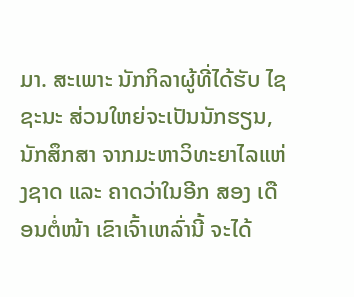ມາ. ສະເພາະ ນັກກິລາຜູ້ທີ່ໄດ້ຮັບ ໄຊຊະນະ ສ່ວນໃຫຍ່ຈະເປັນນັກຮຽນ, ນັກສຶກສາ ຈາກມະຫາວິທະຍາໄລແຫ່ງຊາດ ແລະ ຄາດວ່າໃນອີກ ສອງ ເດືອນຕໍ່ໜ້າ ເຂົາເຈົ້າເຫລົ່ານີ້ ຈະໄດ້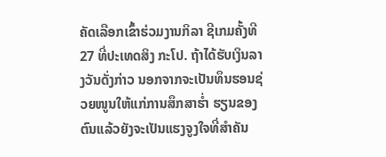ຄັດເລືອກເຂົ້າຮ່ວມງານກິລາ ຊີເກມຄັ້ງທີ 27 ທີ່ປະເທດສິງ ກະໂປ. ຖ້າໄດ້ຮັບເງິນລາງວັນດັ່ງກ່າວ ນອກຈາກຈະເປັນທຶນຮອນຊ່ວຍໜູນໃຫ້ແກ່ການສຶກສາຮ່ຳ ຮຽນຂອງຕົນແລ້ວຍັງຈະເປັນແຮງຈູງໃຈທີ່ສຳຄັນ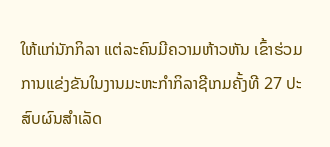ໃຫ້ແກ່ນັກກິລາ ແຕ່ລະຄົນມີຄວາມຫ້າວຫັນ ເຂົ້າຮ່ວມການແຂ່ງຂັນໃນງານມະຫະກຳກິລາຊີເກມຄັ້ງທີ 27 ປະສົບຜົນສຳເລັດ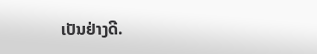ເປັນຢ່າງດີ.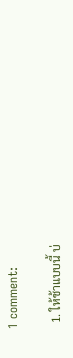1 comment:

  1. ให้ช้าแบบนี้ บ่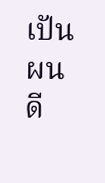เปันผนดี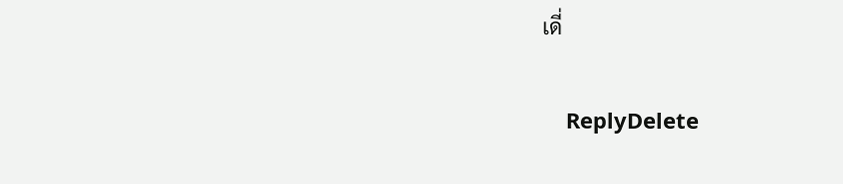เดี่

    ReplyDelete